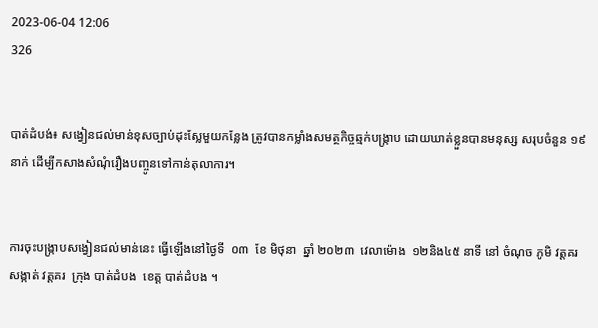2023-06-04 12:06
326


បាត់ដំបង់៖ សង្វៀនជល់មាន់ខុសច្បាប់ដុះស្លែមួយកន្លែង ត្រូវបានកម្លាំងសមត្ថកិច្ចឆ្មក់បង្ក្រាប ដោយឃាត់ខ្លួនបានមនុស្ស សរុបចំនួន ១៩នាក់ ដើម្បីកសាងសំណុំរឿងបញ្ចូនទៅកាន់តុលាការ។


ការចុះបង្ក្រាបសង្វៀនជល់មាន់នេះ ធ្វើឡើងនៅថ្ងៃទី  ០៣  ខែ មិថុនា  ឆ្នាំ ២០២៣  វេលាម៉ោង  ១២និង៤៥ នាទី នៅ ចំណុច ភូមិ វត្តគរ  សង្កាត់ វត្តគរ  ក្រុង បាត់ដំបង  ខេត្ត បាត់ដំបង ។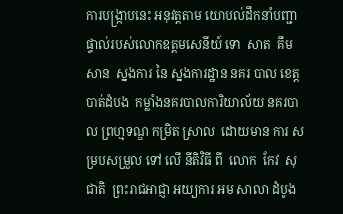ការបង្ក្រាបនេះ អនុវត្តតាម យោបល់ដឹកនាំបញ្ជាផ្ទាល់របស់លោកឧត្តមសេនីយ៍ ទោ  សាត  គឹមសាន  ស្នងការ នៃ ស្នងការដ្ឋាន នគរ បាល ខេត្តបាត់ដំបង  កម្លាំងនគរបាលការិយាល័យ នគរបាល ព្រហ្មទណ្ឌ កម្រិត ស្រាល  ដោយមាន ការ សម្របសម្រួល ទៅ លេី នីតិវិធី ពី  លោក  កែវ  សុជាតិ  ព្រះរាជអាជ្ញា អយ្យការ អម សាលា ដំបូង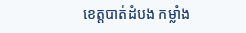ខេត្តបាត់ដំបង កម្លាំង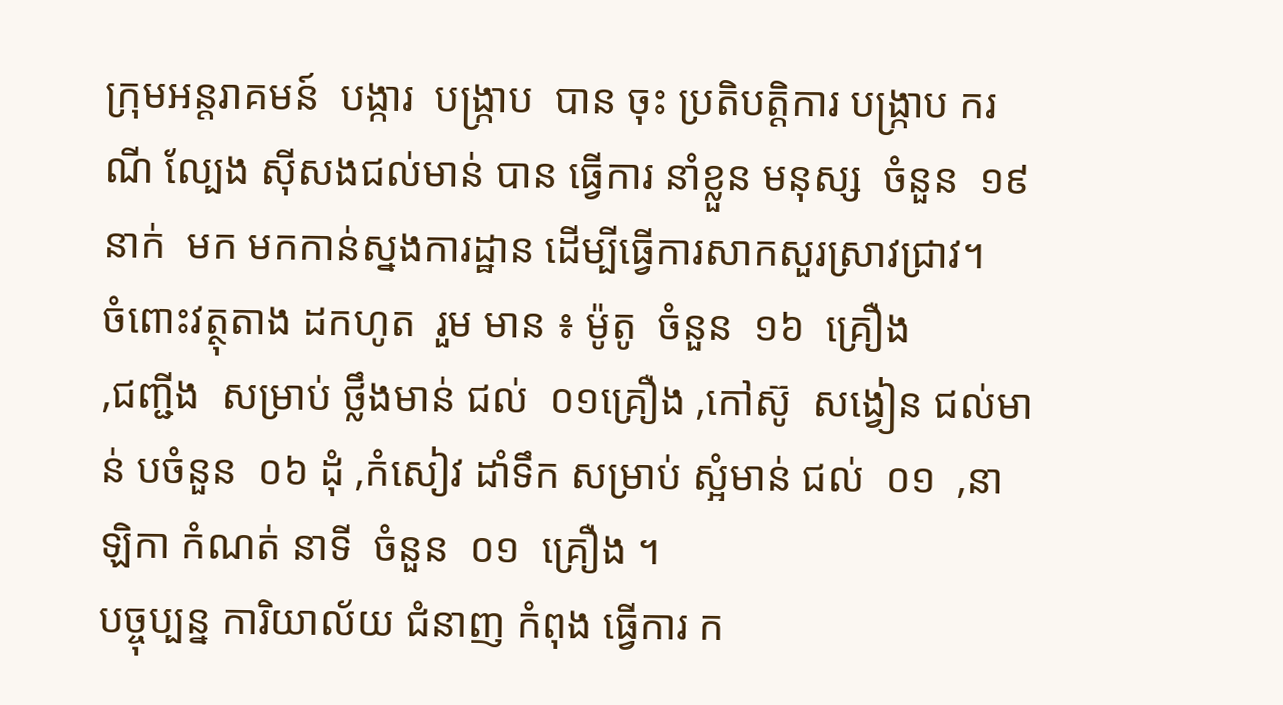ក្រុមអន្តរាគមន៍  បង្ការ  បង្ក្រាប  បាន ចុះ ប្រតិបត្តិការ បង្ក្រាប ករណី ល្បែង ស៊ីសងជល់មាន់ បាន ធ្វេីការ នាំខ្លួន មនុស្ស  ចំនួន  ១៩ នាក់  មក មកកាន់ស្នងការដ្ឋាន ដើម្បីធ្វើការសាកសួរស្រាវជ្រាវ។
ចំពោះវត្ថុតាង ដកហូត  រួម មាន ៖ ម៉ូតូ  ចំនួន  ១៦  គ្រឿង
,ជញ្ជីង  សម្រាប់ ថ្លឹងមាន់ ជល់  ០១គ្រឿង ,កៅស៊ូ  សង្វៀន ជល់មាន់ បចំនួន  ០៦ ដុំ ,កំសៀវ ដាំទឹក សម្រាប់ ស្អំមាន់ ជល់  ០១  ,នាឡិកា កំណត់ នាទី  ចំនួន  ០១  គ្រឿង ។
បច្ចុប្បន្ន ការិយាល័យ ជំនាញ កំពុង ធ្វេីការ ក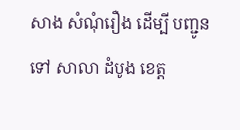សាង សំណុំរឿង ដេីម្បី បញ្ជូន ទៅ សាលា ដំបូង ខេត្ត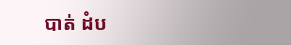បាត់ ដំប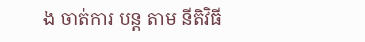ង ចាត់ការ បន្ត តាម នីតិវិធី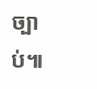ច្បាប់៕